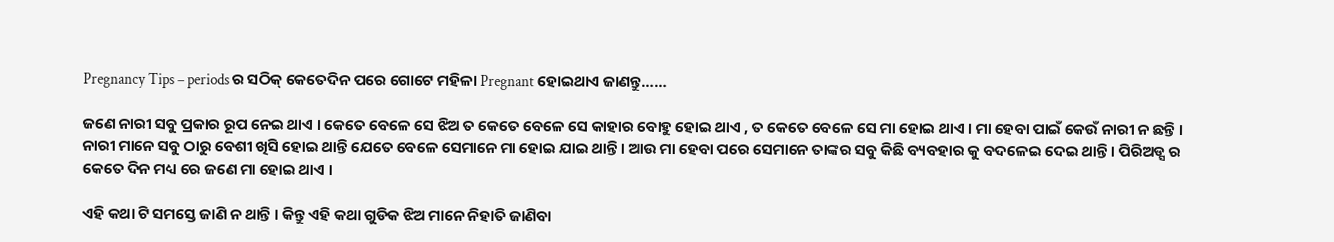Pregnancy Tips – periods ର ସଠିକ୍ କେତେଦିନ ପରେ ଗୋଟେ ମହିଳା Pregnant ହୋଇଥାଏ ଜାଣନ୍ତୁ……

ଜଣେ ନାରୀ ସବୁ ପ୍ରକାର ରୂପ ନେଇ ଥାଏ । କେତେ ବେଳେ ସେ ଝିଅ ତ କେତେ ବେଳେ ସେ କାହାର ବୋହୁ ହୋଇ ଥାଏ , ତ କେତେ ବେଳେ ସେ ମା ହୋଇ ଥାଏ । ମା ହେବା ପାଇଁ କେଉଁ ନାରୀ ନ ଛନ୍ତି । ନାରୀ ମାନେ ସବୁ ଠାରୁ ବେଶୀ ଖିସି ହୋଇ ଥାନ୍ତି ଯେତେ ବେଳେ ସେମାନେ ମା ହୋଇ ଯାଇ ଥାନ୍ତି । ଆଉ ମା ହେବା ପରେ ସେମାନେ ତାଙ୍କର ସବୁ କିଛି ବ୍ୟବହାର କୁ ବଦଳେଇ ଦେଇ ଥାନ୍ତି । ପିରିଅଡ୍ସ ର କେତେ ଦିନ ମଧ୍ୟ ରେ ଜଣେ ମା ହୋଇ ଥାଏ ।

ଏହି କଥା ଟି ସମସ୍ତେ ଜାଣି ନ ଥାନ୍ତି । କିନ୍ତୁ ଏହି କଥା ଗୁଡିକ ଝିଅ ମାନେ ନିହାତି ଜାଣିବା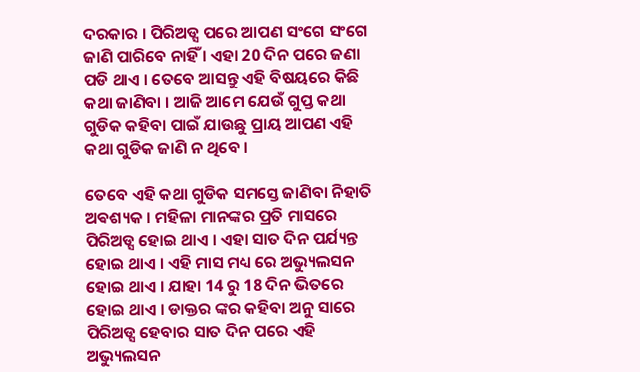ଦରକାର । ପିରିଅଡ୍ସ ପରେ ଆପଣ ସଂଗେ ସଂଗେ ଜାଣି ପାରିବେ ନାହିଁ । ଏହା 20 ଦିନ ପରେ ଜଣା ପଡି ଥାଏ । ତେବେ ଆସନ୍ତୁ ଏହି ବିଷୟରେ କିଛି କଥା ଜାଣିବା । ଆଜି ଆମେ ଯେଉଁ ଗୁପ୍ତ କଥା ଗୁଡିକ କହିବା ପାଇଁ ଯାଉଛୁ ପ୍ରାୟ ଆପଣ ଏହି କଥା ଗୁଡିକ ଜାଣି ନ ଥିବେ ।

ତେବେ ଏହି କଥା ଗୁଡିକ ସମସ୍ତେ ଜାଣିବା ନିହାତି ଅଵଶ୍ୟକ । ମହିଳା ମାନଙ୍କର ପ୍ରତି ମାସରେ ପିରିଅଡ୍ସ ହୋଇ ଥାଏ । ଏହା ସାତ ଦିନ ପର୍ଯ୍ୟନ୍ତ ହୋଇ ଥାଏ । ଏହି ମାସ ମଧ୍ୟ ରେ ଅଭ୍ୟୁଲସନ ହୋଇ ଥାଏ । ଯାହା 14 ରୁ 18 ଦିନ ଭିତରେ ହୋଇ ଥାଏ । ଡାକ୍ତର ଙ୍କର କହିବା ଅନୁ ସାରେ ପିରିଅଡ୍ସ ହେବାର ସାତ ଦିନ ପରେ ଏହି ଅଭ୍ୟୁଲସନ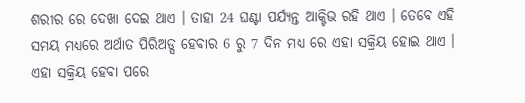ଶରୀର ରେ ଦେଖା ଦେଇ ଥାଏ । ତାହା 24 ଘଣ୍ଟା ପର୍ଯ୍ୟନ୍ତ ଆକ୍ଟିଭ ରହି ଥାଏ । ତେବେ ଏହି ସମୟ ମଧ୍ୟରେ ଅର୍ଥାତ ପିରିଅଡ୍ସ ହେବାର 6 ରୁ 7 ଦିନ ମଧ୍ୟ ରେ ଏହା ସକ୍ରିୟ ହୋଇ ଥାଏ । ଏହା ସକ୍ରିୟ ହେବା ପରେ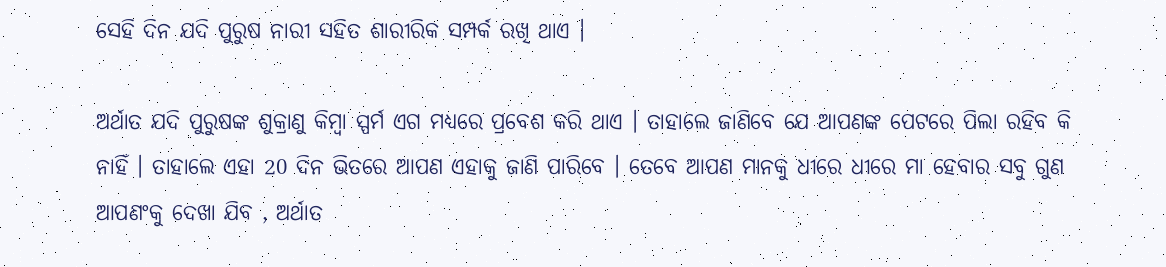ସେହି ଦିନ ଯଦି ପୁରୁଷ ନାରୀ ସହିତ ଶାରୀରିକ ସମ୍ପର୍କ ରଖି ଥାଏ ।

ଅର୍ଥାତ ଯଦି ପୁରୁଷଙ୍କ ଶୁକ୍ରାଣୁ କିମ୍ବା ସ୍ପର୍ମ ଏଗ ମଧ୍ୟରେ ପ୍ରବେଶ କରି ଥାଏ । ତାହାଲେ ଜାଣିବେ ଯେ ଆପଣଙ୍କ ପେଟରେ ପିଲା ରହିବ କି ନାହିଁ । ତାହାଲେ ଏହା 20 ଦିନ ଭିତରେ ଆପଣ ଏହାକୁ ଜାଣି ପାରିବେ । ତେବେ ଆପଣ ମାନକୁ ଧୀରେ ଧୀରେ ମା ହେବାର ସବୁ ଗୁଣ ଆପଣଂକୁ ଦେଖା ଯିବ , ଅର୍ଥାତ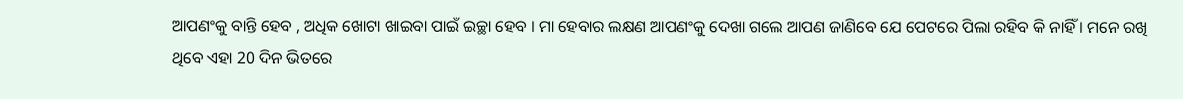ଆପଣଂକୁ ବାନ୍ତି ହେବ , ଅଧିକ ଖୋଟା ଖାଇବା ପାଇଁ ଇଚ୍ଛା ହେବ । ମା ହେବାର ଲକ୍ଷଣ ଆପଣଂକୁ ଦେଖା ଗଲେ ଆପଣ ଜାଣିବେ ଯେ ପେଟରେ ପିଲା ରହିବ କି ନାହିଁ । ମନେ ରଖି ଥିବେ ଏହା 20 ଦିନ ଭିତରେ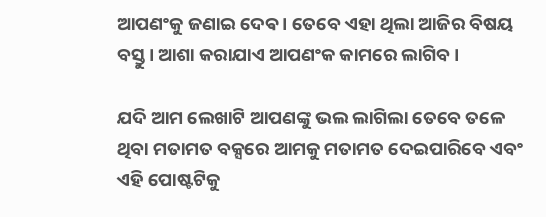ଆପଣଂକୁ ଜଣାଇ ଦେଵ । ତେବେ ଏହା ଥିଲା ଆଜିର ବିଷୟ ବସ୍ତୁ । ଆଶା କରାଯାଏ ଆପଣଂକ କାମରେ ଲାଗିବ ।

ଯଦି ଆମ ଲେଖାଟି ଆପଣଙ୍କୁ ଭଲ ଲାଗିଲା ତେବେ ତଳେ ଥିବା ମତାମତ ବକ୍ସରେ ଆମକୁ ମତାମତ ଦେଇପାରିବେ ଏବଂ ଏହି ପୋଷ୍ଟଟିକୁ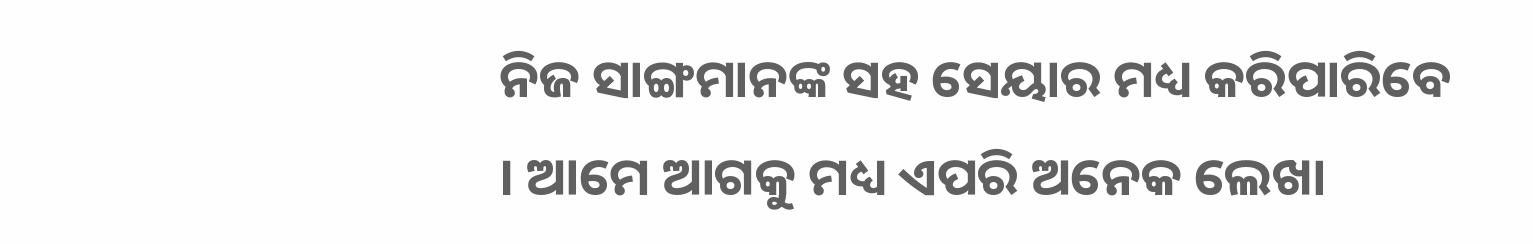ନିଜ ସାଙ୍ଗମାନଙ୍କ ସହ ସେୟାର ମଧ୍ୟ କରିପାରିବେ । ଆମେ ଆଗକୁ ମଧ୍ୟ ଏପରି ଅନେକ ଲେଖା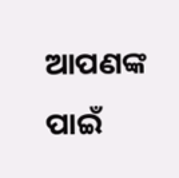ଆପଣଙ୍କ ପାଇଁ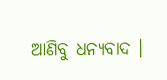ଆଣିବୁ ଧନ୍ୟବାଦ ।